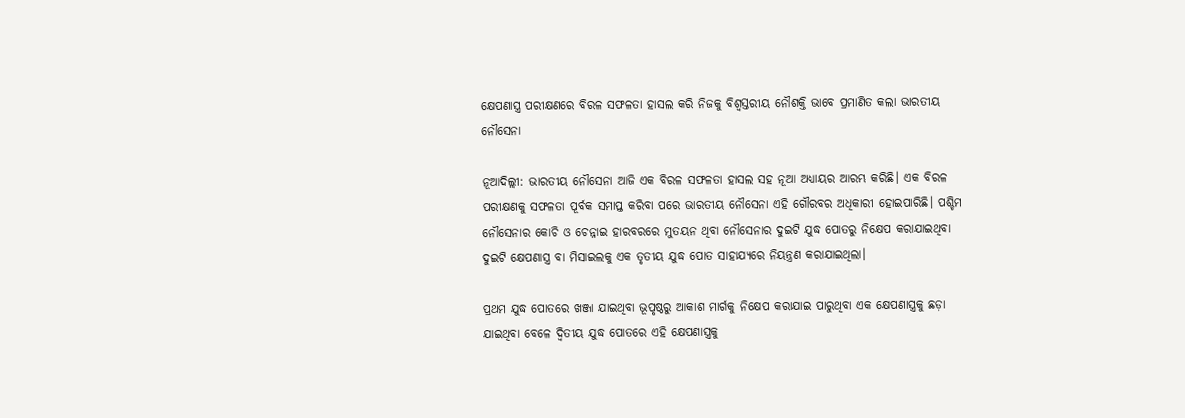କ୍ଷେପଣାସ୍ତ୍ର ପରୀକ୍ଷଣରେ ବିରଳ ସଫଳତା ହାସଲ କରି ନିଜକୁ ବିଶ୍ୱସ୍ତରୀୟ ନୌଶକ୍ତି ଭାବେ ପ୍ରମାଣିତ କଲା ଭାରତୀୟ ନୌସେନା

ନୂଆଦିଲ୍ଲୀ: ଭାରତୀୟ ନୌସେନା ଆଜି ଏକ ବିରଳ ସଫଳତା ହାସଲ ସହ ନୂଆ ଅଧ୍ୟାୟର ଆରମ୍ଭ କରିଛି। ଏକ ବିରଳ ପରୀକ୍ଷଣକୁ ସଫଳତା ପୂର୍ବକ ସମାପ୍ତ କରିବା ପରେ ଭାରତୀୟ ନୌସେନା ଏହି ଗୌରବର ଅଧିକାରୀ ହୋଇପାରିଛି। ପଶ୍ଚିମ ନୌସେନାର କୋଚି ଓ ଚେନ୍ନାଇ ହାରବରରେ ମୁତୟନ ଥିବା ନୌସେନାର ଦୁଇଟି ଯୁଦ୍ଧ ପୋତରୁ ନିକ୍ଷେପ କରାଯାଇଥିବା ଦୁଇଟି କ୍ଷେପଣାସ୍ତ୍ର ବା ମିସାଇଲକୁ ଏକ ତୃତୀୟ ଯୁଦ୍ଧ ପୋତ ସାହାଯ୍ୟରେ ନିୟନ୍ତ୍ରଣ କରାଯାଇଥିଲା।

ପ୍ରଥମ ଯୁଦ୍ଧ ପୋତରେ ଖଞ୍ଜା ଯାଇଥିବା ଭୂପୃଷ୍ଠରୁ ଆକାଶ ମାର୍ଗକୁ ନିକ୍ଷେପ କରାଯାଇ ପାରୁଥିବା ଏକ କ୍ଷେପଣାସ୍ତ୍ରକୁ ଛଡ଼ା ଯାଇଥିବା ବେଳେ ଦ୍ୱିତୀୟ ଯୁଦ୍ଧ ପୋତରେ ଏହି କ୍ଷେପଣାସ୍ତ୍ରକୁ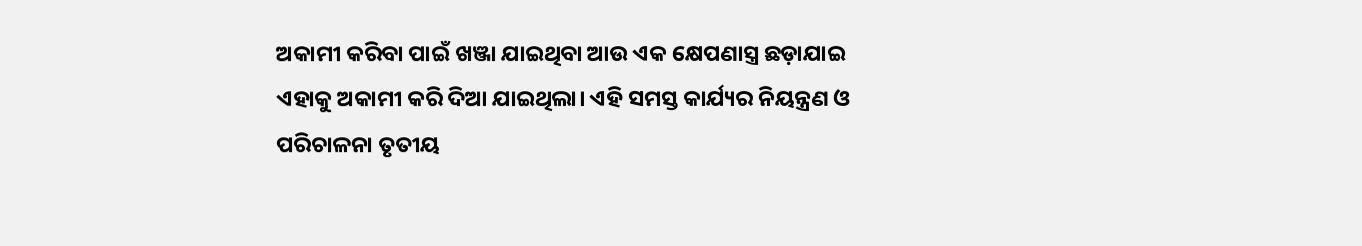ଅକାମୀ କରିବା ପାଇଁ ଖଞ୍ଜା ଯାଇଥିବା ଆଉ ଏକ କ୍ଷେପଣାସ୍ତ୍ର ଛଡ଼ାଯାଇ ଏହାକୁ ଅକାମୀ କରି ଦିଆ ଯାଇଥିଲା। ଏହି ସମସ୍ତ କାର୍ଯ୍ୟର ନିୟନ୍ତ୍ରଣ ଓ ପରିଚାଳନା ତୃତୀୟ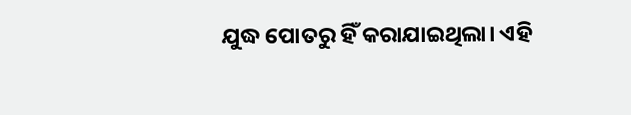ଯୁଦ୍ଧ ପୋତରୁ ହିଁ କରାଯାଇଥିଲା। ଏହି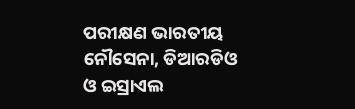ପରୀକ୍ଷଣ ଭାରତୀୟ ନୌସେନା, ଡିଆରଡିଓ ଓ ଇସ୍ରାଏଲ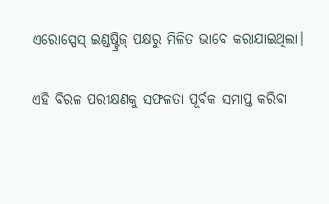ଏରୋସ୍ପେସ୍‌ ଇଣ୍ଡଷ୍ଟ୍ରିଜ୍‌ ପକ୍ଷରୁ ମିଳିତ ଭାବେ କରାଯାଇଥିଲା।

ଏହି ବିରଳ ପରୀକ୍ଷଣକୁ ସଫଳତା ପୂର୍ବକ ସମାପ୍ତ କରିବା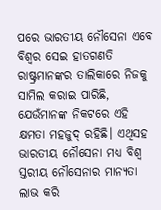ପରେ ଭାରତୀୟ ନୌସେନା ଏବେ ବିଶ୍ୱର ସେଇ ହାତଗଣତି ରାଷ୍ଟ୍ରମାନଙ୍କର ତାଲିକାରେ ନିଜକୁ ସାମିଲ କରାଇ ପାରିଛି, ଯେଉଁମାନଙ୍କ ନିକଟରେ ଏହି କ୍ଷମତା ମହଜୁଦ୍‌ ରହିଛି। ଏଥିସହ ଭାରତୀୟ ନୌସେନା ମଧ୍ୟ ବିଶ୍ୱ ସ୍ତରୀୟ ନୌସେନାର ମାନ୍ୟତା ଲାଭ କରି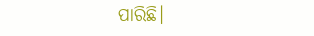ପାରିଛି।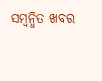ସମ୍ବନ୍ଧିତ ଖବର